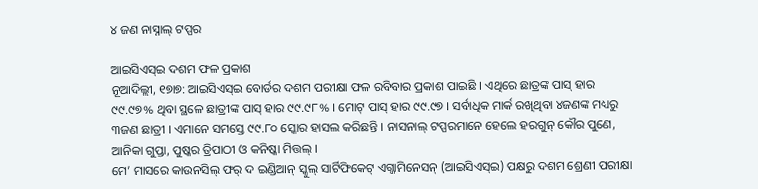୪ ଜଣ ନାସ୍ନାଲ୍ ଟପ୍ପର

ଆଇସିଏସ୍ଇ ଦଶମ ଫଳ ପ୍ରକାଶ
ନୂଆଦିଲ୍ଲୀ, ୧୭ା୭: ଆଇସିଏସ୍ଇ ବୋର୍ଡର ଦଶମ ପରୀକ୍ଷା ଫଳ ରବିବାର ପ୍ରକାଶ ପାଇଛି । ଏଥିରେ ଛାତ୍ରଙ୍କ ପାସ୍ ହାର ୯୯.୯୭% ଥିବା ସ୍ଥଳେ ଛାତ୍ରୀଙ୍କ ପାସ୍ ହାର ୯୯.୯୮% । ମୋଟ୍ ପାସ୍ ହାର ୯୯.୯୭ । ସର୍ବାଧିକ ମାର୍କ ରଖିଥିବା ୪ଜଣଙ୍କ ମଧ୍ୟରୁ ୩ଜଣ ଛାତ୍ରୀ । ଏମାନେ ସମସ୍ତେ ୯୯.୮୦ ସ୍କୋର ହାସଲ କରିଛନ୍ତି । ନାସନାଲ୍ ଟପ୍ପରମାନେ ହେଲେ ହରଗୁନ୍ କୌର ପୁଣେ, ଆନିକା ଗୁପ୍ତା, ପୁଷ୍କର ତ୍ରିପାଠୀ ଓ କନିଷ୍କା ମିତ୍ତଲ୍ ।
ମେ’ ମାସରେ କାଉନସିଲ୍ ଫର୍ ଦ ଇଣ୍ଡିଆନ୍ ସ୍କୁଲ୍ ସାର୍ଟିଫିକେଟ୍ ଏଗ୍ଜାମିନେସନ୍ (ଆଇସିଏସ୍ଇ) ପକ୍ଷରୁ ଦଶମ ଶ୍ରେଣୀ ପରୀକ୍ଷା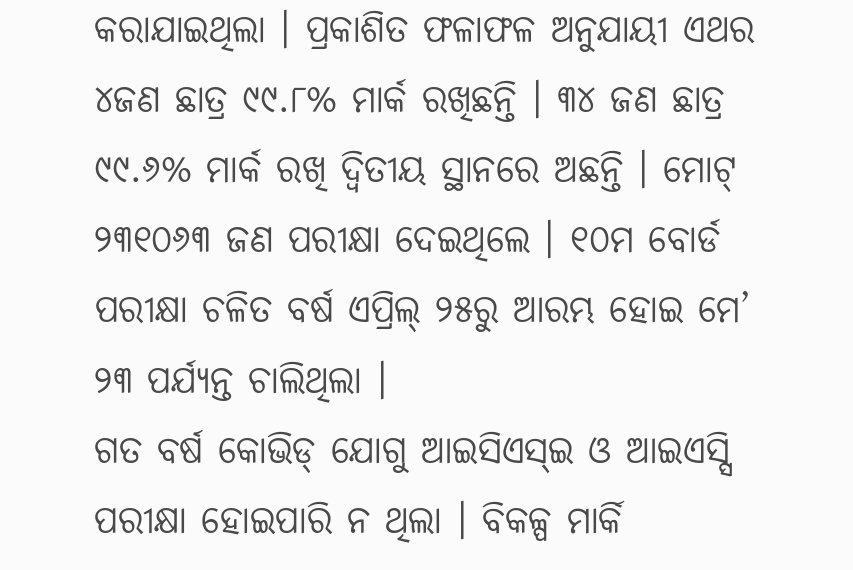କରାଯାଇଥିଲା । ପ୍ରକାଶିତ ଫଳାଫଳ ଅନୁଯାୟୀ ଏଥର ୪ଜଣ ଛାତ୍ର ୯୯.୮% ମାର୍କ ରଖିଛନ୍ତି । ୩୪ ଜଣ ଛାତ୍ର ୯୯.୬% ମାର୍କ ରଖି ଦ୍ୱିତୀୟ ସ୍ଥାନରେ ଅଛନ୍ତି । ମୋଟ୍ ୨୩୧୦୬୩ ଜଣ ପରୀକ୍ଷା ଦେଇଥିଲେ । ୧୦ମ ବୋର୍ଡ ପରୀକ୍ଷା ଚଳିତ ବର୍ଷ ଏପ୍ରିଲ୍ ୨୫ରୁ ଆରମ୍ଭ ହୋଇ ମେ’ ୨୩ ପର୍ଯ୍ୟନ୍ତ ଚାଲିଥିଲା ।
ଗତ ବର୍ଷ କୋଭିଡ୍ ଯୋଗୁ ଆଇସିଏସ୍ଇ ଓ ଆଇଏସ୍ସି ପରୀକ୍ଷା ହୋଇପାରି ନ ଥିଲା । ବିକଳ୍ପ ମାର୍କି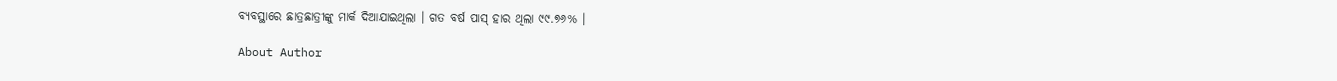ବ୍ୟବସ୍ଥାରେ ଛାତ୍ରଛାତ୍ରୀଙ୍କୁ ମାର୍କ ଦିଆଯାଇଥିଲା । ଗତ ବର୍ଷ ପାସ୍ ହାର ଥିଲା ୯୯.୭୬% ।

About Author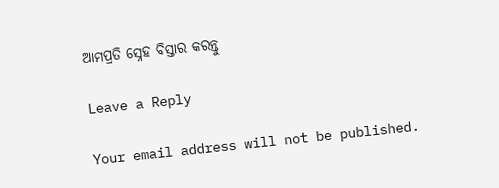ଆମପ୍ରତି ସ୍ନେହ ବିସ୍ତାର କରନ୍ତୁ

Leave a Reply

Your email address will not be published.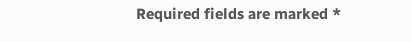Required fields are marked *